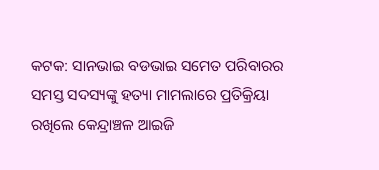କଟକ: ସାନଭାଇ ବଡଭାଇ ସମେତ ପରିବାରର ସମସ୍ତ ସଦସ୍ୟଙ୍କୁ ହତ୍ୟା ମାମଲାରେ ପ୍ରତିକ୍ରିୟା ରଖିଲେ କେନ୍ଦ୍ରାଞ୍ଚଳ ଆଇଜି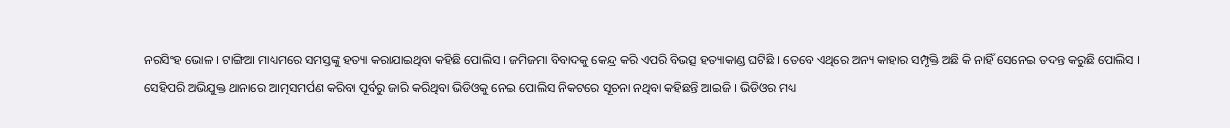ନରସିଂହ ଭୋଳ । ଟାଙ୍ଗିଆ ମାଧ୍ୟମରେ ସମସ୍ତଙ୍କୁ ହତ୍ୟା କରାଯାଇଥିବା କହିଛି ପୋଲିସ । ଜମିଜମା ବିବାଦକୁ କେନ୍ଦ୍ର କରି ଏପରି ବିଭତ୍ସ ହତ୍ୟାକାଣ୍ଡ ଘଟିଛି । ତେବେ ଏଥିରେ ଅନ୍ୟ କାହାର ସମ୍ପୃକ୍ତି ଅଛି କି ନାହିଁ ସେନେଇ ତଦନ୍ତ କରୁଛି ପୋଲିସ ।
ସେହିପରି ଅଭିଯୁକ୍ତ ଥାନାରେ ଆତ୍ମସମର୍ପଣ କରିବା ପୂର୍ବରୁ ଜାରି କରିଥିବା ଭିଡିଓକୁ ନେଇ ପୋଲିସ ନିକଟରେ ସୂଚନା ନଥିବା କହିଛନ୍ତି ଆଇଜି । ଭିଡିଓର ମଧ୍ୟ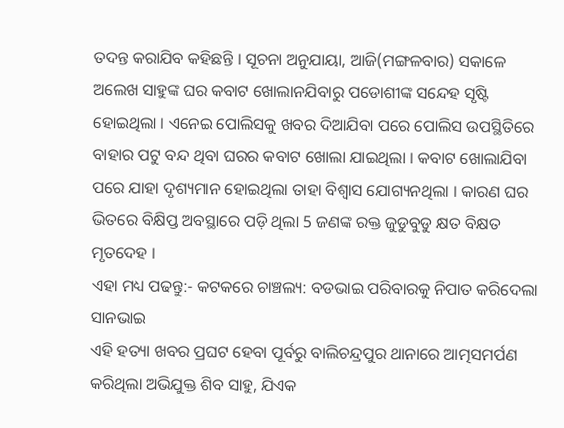ତଦନ୍ତ କରାଯିବ କହିଛନ୍ତି । ସୂଚନା ଅନୁଯାୟା, ଆଜି(ମଙ୍ଗଳବାର) ସକାଳେ ଅଲେଖ ସାହୁଙ୍କ ଘର କବାଟ ଖୋଲାନଯିବାରୁ ପଡୋଶୀଙ୍କ ସନ୍ଦେହ ସୃଷ୍ଟି ହୋଇଥିଲା । ଏନେଇ ପୋଲିସକୁ ଖବର ଦିଆଯିବା ପରେ ପୋଲିସ ଉପସ୍ଥିତିରେ ବାହାର ପଟୁ ବନ୍ଦ ଥିବା ଘରର କବାଟ ଖୋଲା ଯାଇଥିଲା । କବାଟ ଖୋଲାଯିବା ପରେ ଯାହା ଦୃଶ୍ୟମାନ ହୋଇଥିଲା ତାହା ବିଶ୍ୱାସ ଯୋଗ୍ୟନଥିଲା । କାରଣ ଘର ଭିତରେ ବିକ୍ଷିପ୍ତ ଅବସ୍ଥାରେ ପଡ଼ି ଥିଲା 5 ଜଣଙ୍କ ରକ୍ତ ଜୁଡୁବୁଡୁ କ୍ଷତ ବିକ୍ଷତ ମୃତଦେହ ।
ଏହା ମଧ୍ୟ ପଢନ୍ତୁ:- କଟକରେ ଚାଞ୍ଚଲ୍ୟ: ବଡଭାଇ ପରିବାରକୁ ନିପାତ କରିଦେଲା ସାନଭାଇ
ଏହି ହତ୍ୟା ଖବର ପ୍ରଘଟ ହେବା ପୂର୍ବରୁ ବାଲିଚନ୍ଦ୍ରପୁର ଥାନାରେ ଆତ୍ମସମର୍ପଣ କରିଥିଲା ଅଭିଯୁକ୍ତ ଶିବ ସାହୁ, ଯିଏକ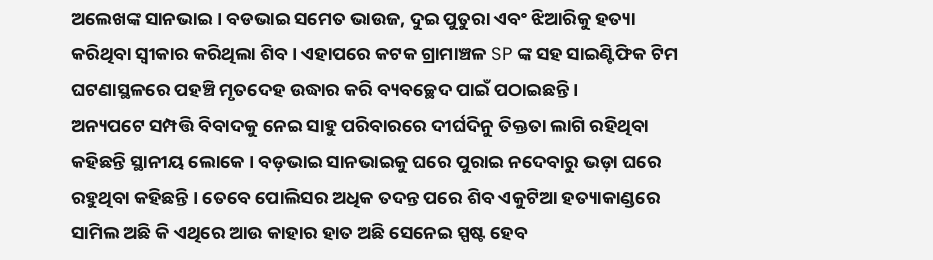ଅଲେଖଙ୍କ ସାନଭାଇ । ବଡଭାଇ ସମେତ ଭାଉଜ, ଦୁଇ ପୁତୁରା ଏବଂ ଝିଆରିକୁ ହତ୍ୟା କରିଥିବା ସ୍ବୀକାର କରିଥିଲା ଶିବ । ଏହାପରେ କଟକ ଗ୍ରାମାଞ୍ଚଳ SP ଙ୍କ ସହ ସାଇଣ୍ଟିଫିକ ଟିମ ଘଟଣାସ୍ଥଳରେ ପହଞ୍ଚି ମୃତଦେହ ଉଦ୍ଧାର କରି ବ୍ୟବଚ୍ଛେଦ ପାଇଁ ପଠାଇଛନ୍ତି ।
ଅନ୍ୟପଟେ ସମ୍ପତ୍ତି ବିବାଦକୁ ନେଇ ସାହୁ ପରିବାରରେ ଦୀର୍ଘଦିନୁ ତିକ୍ତତା ଲାଗି ରହିଥିବା କହିଛନ୍ତି ସ୍ଥାନୀୟ ଲୋକେ । ବଡ଼ଭାଇ ସାନଭାଇକୁ ଘରେ ପୁରାଇ ନଦେବାରୁ ଭଡ଼ା ଘରେ ରହୁଥିବା କହିଛନ୍ତି । ତେବେ ପୋଲିସର ଅଧିକ ତଦନ୍ତ ପରେ ଶିବ ଏକୁଟିଆ ହତ୍ୟାକାଣ୍ଡରେ ସାମିଲ ଅଛି କି ଏଥିରେ ଆଉ କାହାର ହାତ ଅଛି ସେନେଇ ସ୍ପଷ୍ଟ ହେବ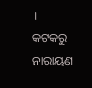।
କଟକରୁ ନାରାୟଣ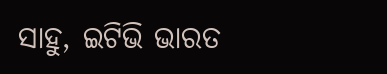ସାହୁ, ଇଟିଭି ଭାରତ